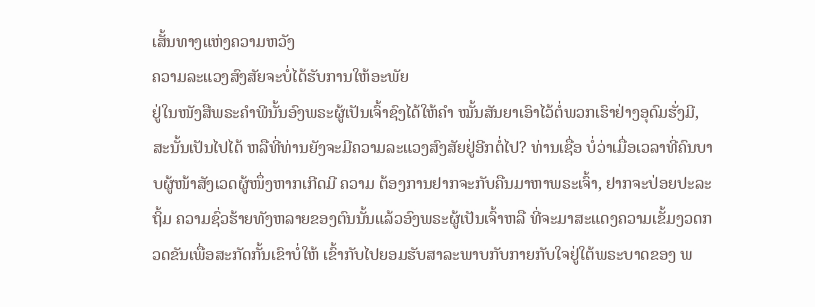ເສັ້ນທາງແຫ່ງຄວາມຫວັງ
ຄວາມລະແວງສົງສັຍຈະບໍ່ໄດ້ຮັບການໃຫ້ອະພັຍ
ຢູ່ໃນໜັງສືພຣະຄຳພີນັ້ນອົງພຣະຜູ້ເປັນເຈົ້າຊົງໄດ້ໃຫ້ຄຳ ໝັ້ນສັນຍາເອົາໄວ້ຕໍ່ພວກເຮົາຢ່າງອຸດົມຮັ່ງມີ, ສະນັ້ນເປັນໄປໄດ້ ຫລືທີ່ທ່ານຍັງຈະມີຄວາມລະແວງສົງສັຍຢູ່ອີກຕໍ່ໄປ? ທ່ານເຊື່ອ ບໍ່ວ່າເມື່ອເວລາທີ່ຄົນບາບຜູ້ໜ້າສັງເວດຜູ້ໜຶ່ງຫາກເກີດມີ ຄວາມ ຕ້ອງການຢາກຈະກັບຄືນມາຫາພຣະເຈົ້າ, ຢາກຈະປ່ອຍປະລະຖິ້ມ ຄວາມຊົ່ວຮ້າຍທັງຫລາຍຂອງຕົນນັ້ນແລ້ວອົງພຣະຜູ້ເປັນເຈົ້າຫລື ທີ່ຈະມາສະແດງຄວາມເຂັ້ມງວດກວດຂັນເພື່ອສະກັດກັ້ນເຂົາບໍ່ໃຫ້ ເຂົ້າກັບໄປຍອມຮັບສາລະພາບກັບກາຍກັບໃຈຢູ່ໃຕ້ພຣະບາດຂອງ ພ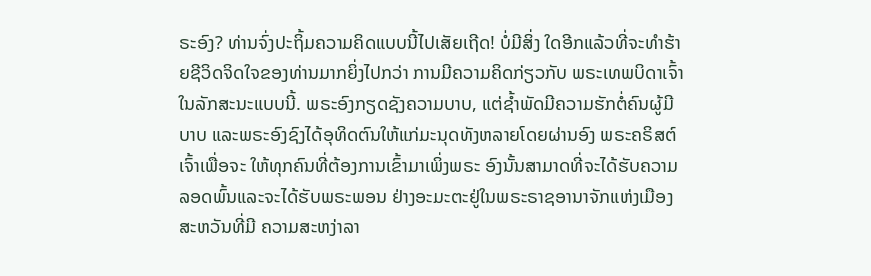ຣະອົງ? ທ່ານຈົ່ງປະຖິ້ມຄວາມຄິດແບບນີ້ໄປເສັຍເຖີດ! ບໍ່ມີສິ່ງ ໃດອີກແລ້ວທີ່ຈະທຳຮ້າຍຊີວິດຈິດໃຈຂອງທ່ານມາກຍິ່ງໄປກວ່າ ການມີຄວາມຄິດກ່ຽວກັບ ພຣະເທພບິດາເຈົ້າໃນລັກສະນະແບບນີ້. ພຣະອົງກຽດຊັງຄວາມບາບ, ແຕ່ຊ້ຳພັດມີຄວາມຮັກຕໍ່ຄົນຜູ້ມີບາບ ແລະພຣະອົງຊົງໄດ້ອຸທິດຕົນໃຫ້ແກ່ມະນຸດທັງຫລາຍໂດຍຜ່ານອົງ ພຣະຄຣິສຕ໌ເຈົ້າເພື່ອຈະ ໃຫ້ທຸກຄົນທີ່ຕ້ອງການເຂົ້າມາເພິ່ງພຣະ ອົງນັ້ນສາມາດທີ່ຈະໄດ້ຮັບຄວາມລອດພົ້ນແລະຈະໄດ້ຮັບພຣະພອນ ຢ່າງອະມະຕະຢູ່ໃນພຣະຣາຊອານາຈັກແຫ່ງເມືອງສະຫວັນທີ່ມີ ຄວາມສະຫງ່າລາ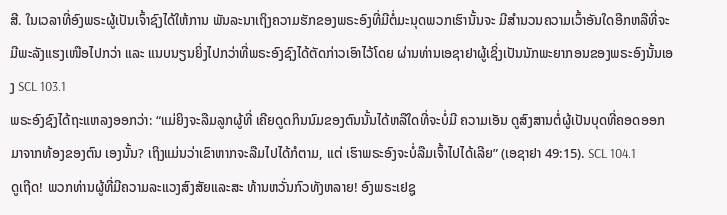ສີ. ໃນເວລາທີ່ອົງພຣະຜູ້ເປັນເຈົ້າຊົງໄດ້ໃຫ້ການ ພັນລະນາເຖິງຄວາມຮັກຂອງພຣະອົງທີ່ມີຕໍ່ມະນຸດພວກເຮົານັ້ນຈະ ມີສຳນວນຄວາມເວົ້າອັນໃດອີກຫລືທີ່ຈະມີພະລັງແຮງເໜືອໄປກວ່າ ແລະ ແນບນຽນຍິ່ງໄປກວ່າທີ່ພຣະອົງຊົງໄດ້ຕັດກ່າວເອົາໄວ້ໂດຍ ຜ່ານທ່ານເອຊາຢາຜູ້ເຊິ່ງເປັນນັກພະຍາກອນຂອງພຣະອົງນັ້ນເອງ SCL 103.1
ພຣະອົງຊົງໄດ້ຖະແຫລງອອກວ່າ: “ແມ່ຍິງຈະລືມລູກຜູ້ທີ່ ເຄີຍດູດກິນນົມຂອງຕົນນັ້ນໄດ້ຫລືໃດທີ່ຈະບໍ່ມີ ຄວາມເອັນ ດູສົງສານຕໍ່ຜູ້ເປັນບຸດທີ່ຄອດອອກມາຈາກທ້ອງຂອງຕົນ ເອງນັ້ນ? ເຖິງແມ່ນວ່າເຂົາຫາກຈະລືມໄປໄດ້ກໍຕາມ, ແຕ່ ເຮົາພຣະອົງຈະບໍ່ລືມເຈົ້າໄປໄດ້ເລີຍ” (ເອຊາຢາ 49:15). SCL 104.1
ດູເຖີດ! ພວກທ່ານຜູ້ທີ່ມີຄວາມລະແວງສົງສັຍແລະສະ ທ້ານຫວັ່ນກົວທັງຫລາຍ! ອົງພຣະເຢຊູ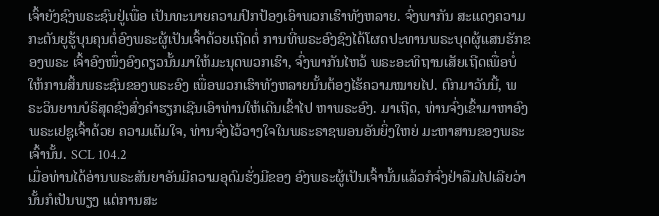ເຈົ້າຍັງຊົງພຣະຊົນຢູ່ເພື່ອ ເປັນທະນາຍຄວາມປົກປ້ອງເອົາພວກເຮົາທັງຫລາຍ. ຈົ່ງພາກັນ ສະແດງຄວາມກະຕັນຍູຮູ້ບຸນຄຸນຕໍ່ອົງພຣະຜູ້ເປັນເຈົ້າດ້ວຍເຖີດຕໍ່ ການທີ່ພຣະອົງຊົງໄດ້ໂຜດປະທານພຣະບຸດຜູ້ແສນຮັກຂອງພຣະ ເຈົ້າອົງໜຶ່ງອົງດຽວນັ້ນມາໃຫ້ມະນຸດພວກເຮົາ, ຈົ່ງພາກັນໄຫວ້ ພຣະອະທິຖານເສັຍເຖີດເພື່ອບໍ່ໃຫ້ການສິ້ນພຣະຊົນຂອງພຣະອົງ ເພື່ອພວກເຮົາທັງຫລາຍນັ້ນຕ້ອງໄຮ້ຄວາມໝາຍໄປ. ຕົກມາວັນນີ້, ພຣະວິນຍານບໍຣິສຸດຊົງສົ່ງຄຳຮຽກເຊີນເອົາທ່ານໃຫ້ເດີນເຂົ້າໄປ ຫາພຣະອົງ. ມາເຖີດ, ທ່ານຈົ່ງເຂົ້າມາຫາອົງພຣະເຢຊູເຈົ້າດ້ວຍ ຄວາມເຕັມໃຈ, ທ່ານຈົ່ງໄວ້ວາງໃຈໃນພຣະຣາຊພອນອັນຍິ່ງໃຫຍ່ ມະຫາສານຂອງພຣະເຈົ້ານັ້ນ. SCL 104.2
ເມື່ອທ່ານໄດ້ອ່ານພຣະສັນຍາອັນມີຄວາມອຸດົມຮັ່ງມີຂອງ ອົງພຣະຜູ້ເປັນເຈົ້ານັ້ນແລ້ວກໍຈົ່ງຢ່າລືມໄປເລີຍວ່ານັ້ນກໍເປັນພຽງ ແຕ່ການສະ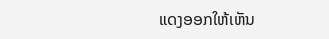ແດງອອກໃຫ້ເຫັນ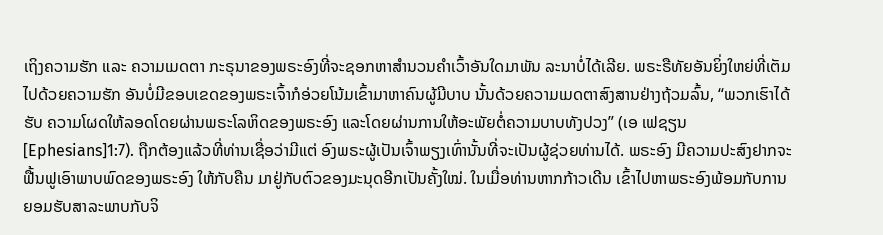ເຖິງຄວາມຮັກ ແລະ ຄວາມເມດຕາ ກະຣຸນາຂອງພຣະອົງທີ່ຈະຊອກຫາສຳນວນຄຳເວົ້າອັນໃດມາພັນ ລະນາບໍ່ໄດ້ເລີຍ. ພຣະຣືທັຍອັນຍິ່ງໃຫຍ່ທີ່ເຕັມໄປດ້ວຍຄວາມຮັກ ອັນບໍ່ມີຂອບເຂດຂອງພຣະເຈົ້າກໍອ່ວຍໂນ້ມເຂົ້າມາຫາຄົນຜູ້ມີບາບ ນັ້ນດ້ວຍຄວາມເມດຕາສົງສານຢ່າງຖ້ວມລົ້ນ, “ພວກເຮົາໄດ້ຮັບ ຄວາມໂຜດໃຫ້ລອດໂດຍຜ່ານພຣະໂລຫິດຂອງພຣະອົງ ແລະໂດຍຜ່ານການໃຫ້ອະພັຍຕໍ່ຄວາມບາບທັງປວງ” (ເອ ເຟຊຽນ [Ephesians]1:7). ຖືກຕ້ອງແລ້ວທີ່ທ່ານເຊື່ອວ່າມີແຕ່ ອົງພຣະຜູ້ເປັນເຈົ້າພຽງເທົ່ານັ້ນທີ່ຈະເປັນຜູ້ຊ່ວຍທ່ານໄດ້. ພຣະອົງ ມີຄວາມປະສົງຢາກຈະຟື້ນຟູເອົາພາບພົດຂອງພຣະອົງ ໃຫ້ກັບຄືນ ມາຢູ່ກັບຕົວຂອງມະນຸດອີກເປັນຄັ້ງໃໝ່. ໃນເມື່ອທ່ານຫາກກ້າວເດີນ ເຂົ້າໄປຫາພຣະອົງພ້ອມກັບການຍອມຮັບສາລະພາບກັບຈິ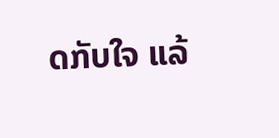ດກັບໃຈ ແລ້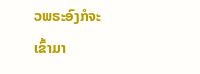ວພຣະອົງກໍຈະເຂົ້າມາ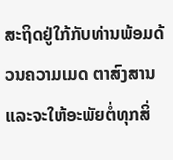ສະຖິດຢູ່ໃກ້ກັບທ່ານພ້ອມດ້ວນຄວາມເມດ ຕາສົງສານແລະຈະໃຫ້ອະພັຍຕໍ່ທຸກສິ່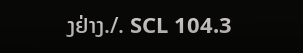ງຢ່າງ./. SCL 104.3